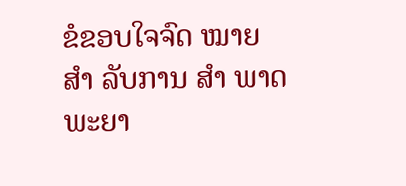ຂໍຂອບໃຈຈົດ ໝາຍ ສຳ ລັບການ ສຳ ພາດພະຍາ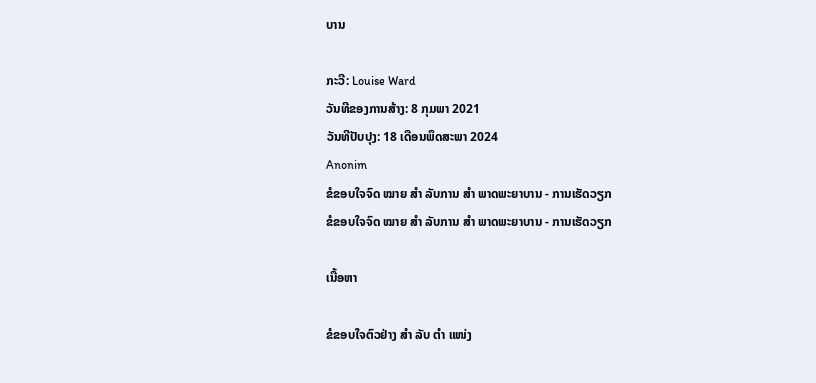ບານ

ກະວີ: Louise Ward
ວັນທີຂອງການສ້າງ: 8 ກຸມພາ 2021
ວັນທີປັບປຸງ: 18 ເດືອນພຶດສະພາ 2024
Anonim
ຂໍຂອບໃຈຈົດ ໝາຍ ສຳ ລັບການ ສຳ ພາດພະຍາບານ - ການເຮັດວຽກ
ຂໍຂອບໃຈຈົດ ໝາຍ ສຳ ລັບການ ສຳ ພາດພະຍາບານ - ການເຮັດວຽກ

ເນື້ອຫາ

ຂໍຂອບໃຈຕົວຢ່າງ ສຳ ລັບ ຕຳ ແໜ່ງ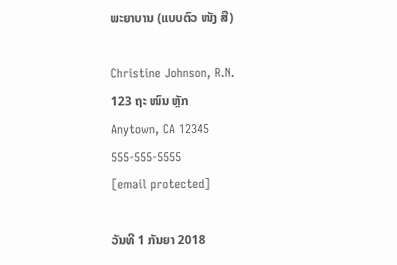ພະຍາບານ (ແບບຕົວ ໜັງ ສື)

Christine Johnson, R.N.
123 ຖະ ໜົນ ຫຼັກ
Anytown, CA 12345
555-555-5555
[email protected]

ວັນທີ 1 ກັນຍາ 2018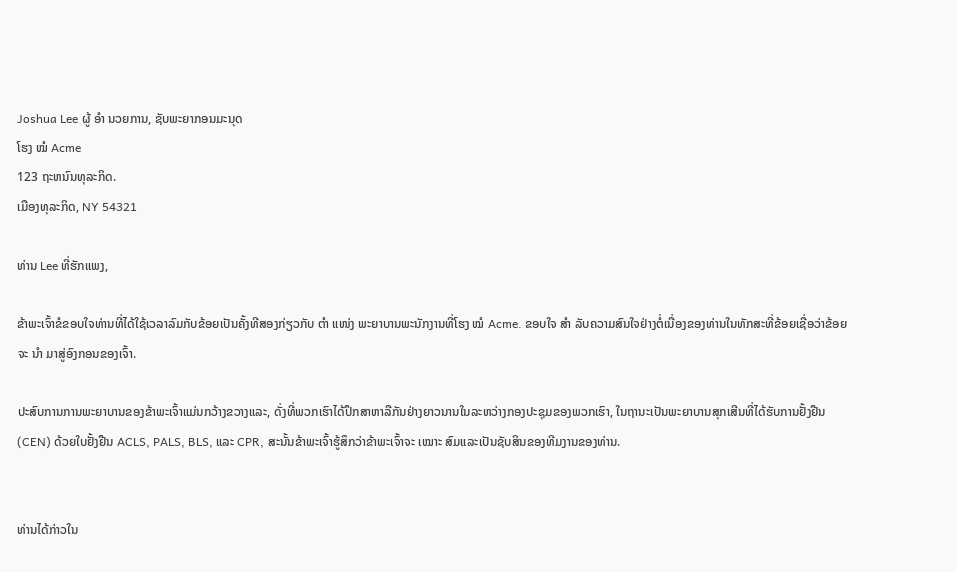Joshua Lee ຜູ້ ອຳ ນວຍການ, ຊັບພະຍາກອນມະນຸດ
ໂຮງ ໝໍ Acme
123 ຖະຫນົນທຸລະກິດ.
ເມືອງທຸລະກິດ, NY 54321

ທ່ານ Lee ທີ່ຮັກແພງ,

ຂ້າພະເຈົ້າຂໍຂອບໃຈທ່ານທີ່ໄດ້ໃຊ້ເວລາລົມກັບຂ້ອຍເປັນຄັ້ງທີສອງກ່ຽວກັບ ຕຳ ແໜ່ງ ພະຍາບານພະນັກງານທີ່ໂຮງ ໝໍ Acme. ຂອບໃຈ ສຳ ລັບຄວາມສົນໃຈຢ່າງຕໍ່ເນື່ອງຂອງທ່ານໃນທັກສະທີ່ຂ້ອຍເຊື່ອວ່າຂ້ອຍຈະ ນຳ ມາສູ່ອົງກອນຂອງເຈົ້າ.

ປະສົບການການພະຍາບານຂອງຂ້າພະເຈົ້າແມ່ນກວ້າງຂວາງແລະ, ດັ່ງທີ່ພວກເຮົາໄດ້ປຶກສາຫາລືກັນຢ່າງຍາວນານໃນລະຫວ່າງກອງປະຊຸມຂອງພວກເຮົາ, ໃນຖານະເປັນພະຍາບານສຸກເສີນທີ່ໄດ້ຮັບການຢັ້ງຢືນ (CEN) ດ້ວຍໃບຢັ້ງຢືນ ACLS, PALS, BLS, ແລະ CPR, ສະນັ້ນຂ້າພະເຈົ້າຮູ້ສຶກວ່າຂ້າພະເຈົ້າຈະ ເໝາະ ສົມແລະເປັນຊັບສິນຂອງທີມງານຂອງທ່ານ.


ທ່ານໄດ້ກ່າວໃນ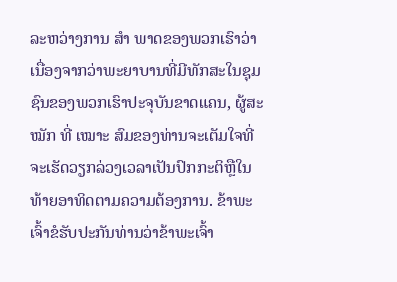ລະຫວ່າງການ ສຳ ພາດຂອງພວກເຮົາວ່າເນື່ອງຈາກວ່າພະຍາບານທີ່ມີທັກສະໃນຊຸມຊົນຂອງພວກເຮົາປະຈຸບັນຂາດແຄນ, ຜູ້ສະ ໝັກ ທີ່ ເໝາະ ສົມຂອງທ່ານຈະເຕັມໃຈທີ່ຈະເຮັດວຽກລ່ວງເວລາເປັນປົກກະຕິຫຼືໃນທ້າຍອາທິດຕາມຄວາມຕ້ອງການ. ຂ້າພະເຈົ້າຂໍຮັບປະກັນທ່ານວ່າຂ້າພະເຈົ້າ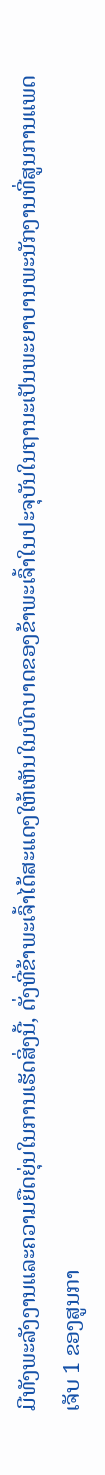ມີທັງພະລັງງານແລະຄວາມຍືດຍຸ່ນໃນການເຮັດສິ່ງນີ້, ດັ່ງທີ່ຂ້າພະເຈົ້າໄດ້ສະແດງໃຫ້ເຫັນໃນບົດບາດຂອງຂ້າພະເຈົ້າໃນປະຈຸບັນໃນຖານະເປັນພະຍາບານພະນັກງານທີ່ສູນການແພດເຈັບ 1 ຂອງສູນກາ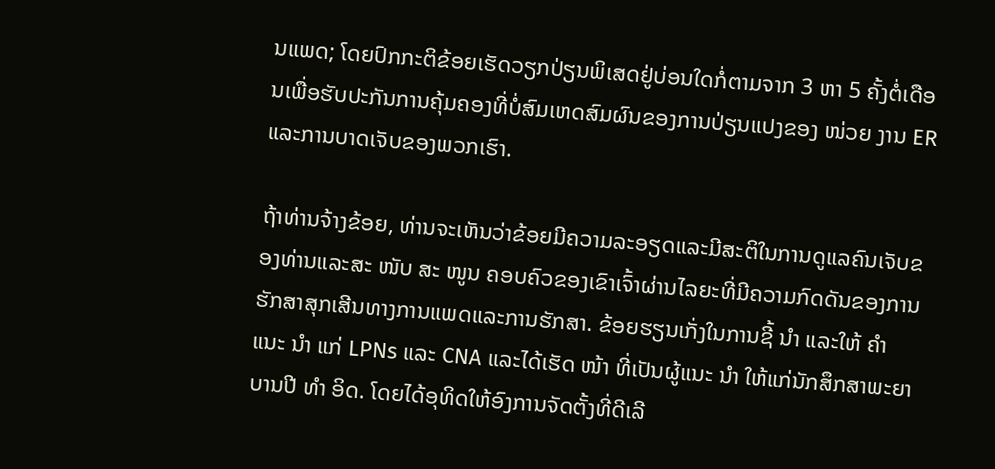ນແພດ; ໂດຍປົກກະຕິຂ້ອຍເຮັດວຽກປ່ຽນພິເສດຢູ່ບ່ອນໃດກໍ່ຕາມຈາກ 3 ຫາ 5 ຄັ້ງຕໍ່ເດືອນເພື່ອຮັບປະກັນການຄຸ້ມຄອງທີ່ບໍ່ສົມເຫດສົມຜົນຂອງການປ່ຽນແປງຂອງ ໜ່ວຍ ງານ ER ແລະການບາດເຈັບຂອງພວກເຮົາ.

ຖ້າທ່ານຈ້າງຂ້ອຍ, ທ່ານຈະເຫັນວ່າຂ້ອຍມີຄວາມລະອຽດແລະມີສະຕິໃນການດູແລຄົນເຈັບຂອງທ່ານແລະສະ ໜັບ ສະ ໜູນ ຄອບຄົວຂອງເຂົາເຈົ້າຜ່ານໄລຍະທີ່ມີຄວາມກົດດັນຂອງການຮັກສາສຸກເສີນທາງການແພດແລະການຮັກສາ. ຂ້ອຍຮຽນເກັ່ງໃນການຊີ້ ນຳ ແລະໃຫ້ ຄຳ ແນະ ນຳ ແກ່ LPNs ແລະ CNA ແລະໄດ້ເຮັດ ໜ້າ ທີ່ເປັນຜູ້ແນະ ນຳ ໃຫ້ແກ່ນັກສຶກສາພະຍາບານປີ ທຳ ອິດ. ໂດຍໄດ້ອຸທິດໃຫ້ອົງການຈັດຕັ້ງທີ່ດີເລີ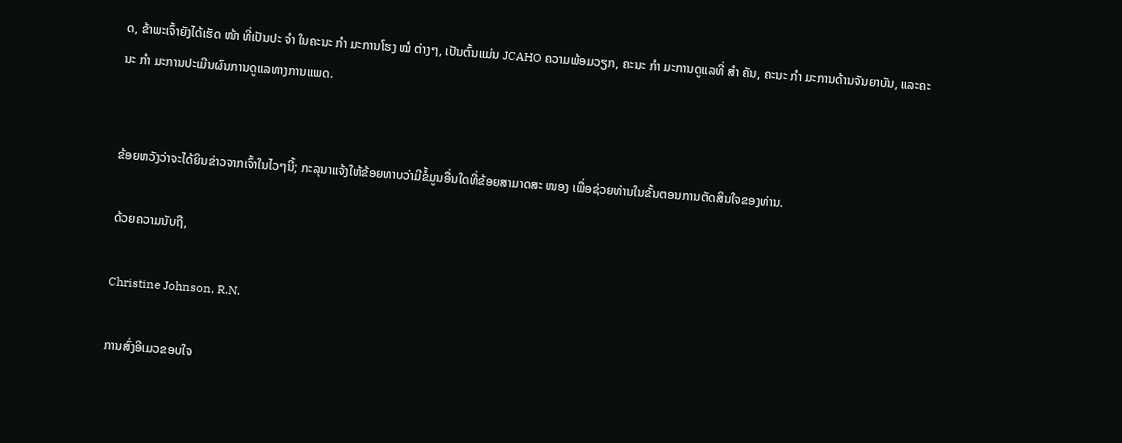ດ, ຂ້າພະເຈົ້າຍັງໄດ້ເຮັດ ໜ້າ ທີ່ເປັນປະ ຈຳ ໃນຄະນະ ກຳ ມະການໂຮງ ໝໍ ຕ່າງໆ, ເປັນຕົ້ນແມ່ນ JCAHO ຄວາມພ້ອມວຽກ, ຄະນະ ກຳ ມະການດູແລທີ່ ສຳ ຄັນ, ຄະນະ ກຳ ມະການດ້ານຈັນຍາບັນ, ແລະຄະນະ ກຳ ມະການປະເມີນຜົນການດູແລທາງການແພດ.


ຂ້ອຍຫວັງວ່າຈະໄດ້ຍິນຂ່າວຈາກເຈົ້າໃນໄວໆນີ້; ກະລຸນາແຈ້ງໃຫ້ຂ້ອຍທາບວ່າມີຂໍ້ມູນອື່ນໃດທີ່ຂ້ອຍສາມາດສະ ໜອງ ເພື່ອຊ່ວຍທ່ານໃນຂັ້ນຕອນການຕັດສິນໃຈຂອງທ່ານ.

ດ້ວຍຄວາມນັບຖື,

Christine Johnson, R.N.

ການສົ່ງອີເມວຂອບໃຈ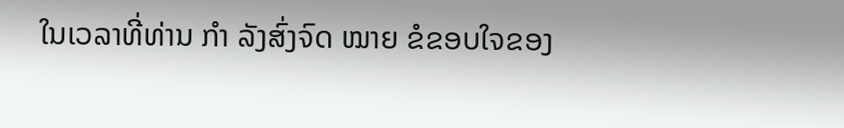ໃນເວລາທີ່ທ່ານ ກຳ ລັງສົ່ງຈົດ ໝາຍ ຂໍຂອບໃຈຂອງ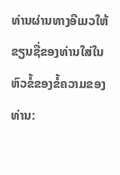ທ່ານຜ່ານທາງອີເມວໃຫ້ຂຽນຊື່ຂອງທ່ານໃສ່ໃນຫົວຂໍ້ຂອງຂໍ້ຄວາມຂອງທ່ານ: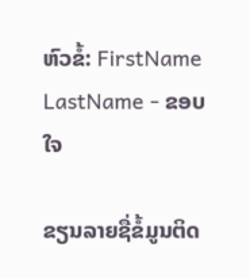ຫົວຂໍ້: FirstName LastName - ຂອບໃຈ

ຂຽນລາຍຊື່ຂໍ້ມູນຕິດ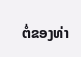ຕໍ່ຂອງທ່າ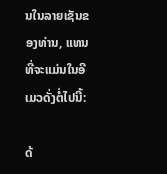ນໃນລາຍເຊັນຂອງທ່ານ, ແທນທີ່ຈະແມ່ນໃນອີເມວດັ່ງຕໍ່ໄປນີ້:

ດ້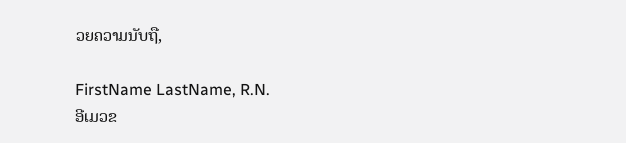ວຍຄວາມນັບຖື,

FirstName LastName, R.N.
ອີເມວຂ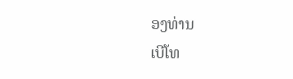ອງທ່ານ
ເບີໂທ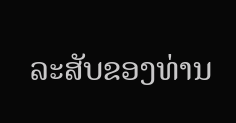ລະສັບຂອງທ່ານ